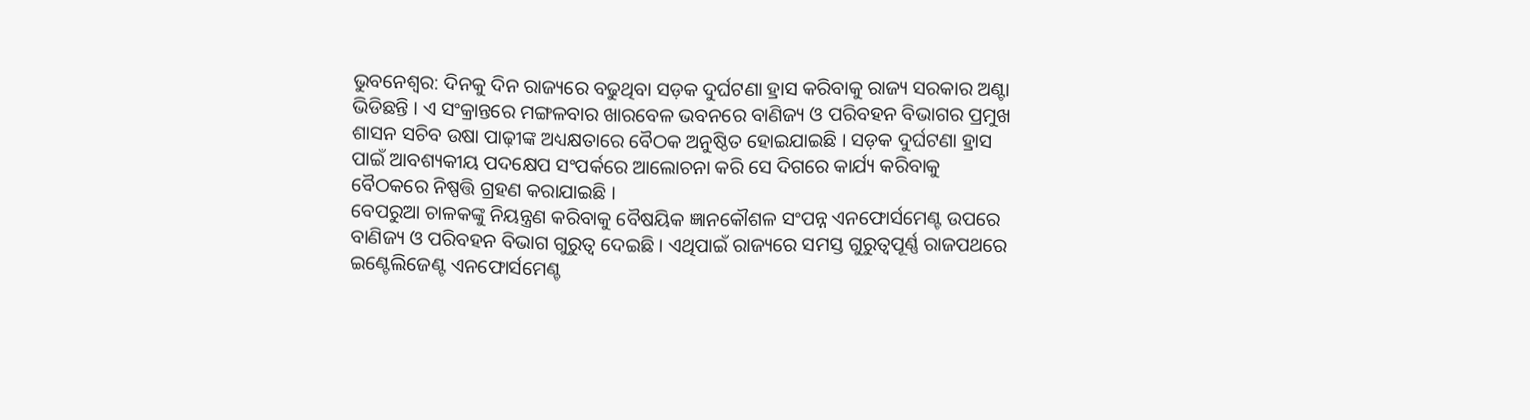ଭୁବନେଶ୍ୱର: ଦିନକୁ ଦିନ ରାଜ୍ୟରେ ବଢୁଥିବା ସଡ଼କ ଦୁର୍ଘଟଣା ହ୍ରାସ କରିବାକୁ ରାଜ୍ୟ ସରକାର ଅଣ୍ଟା ଭିଡିଛନ୍ତି । ଏ ସଂକ୍ରାନ୍ତରେ ମଙ୍ଗଳବାର ଖାରବେଳ ଭବନରେ ବାଣିଜ୍ୟ ଓ ପରିବହନ ବିଭାଗର ପ୍ରମୁଖ ଶାସନ ସଚିବ ଉଷା ପାଢ଼ୀଙ୍କ ଅଧ୍ୟକ୍ଷତାରେ ବୈଠକ ଅନୁଷ୍ଠିତ ହୋଇଯାଇଛି । ସଡ଼କ ଦୁର୍ଘଟଣା ହ୍ରାସ ପାଇଁ ଆବଶ୍ୟକୀୟ ପଦକ୍ଷେପ ସଂପର୍କରେ ଆଲୋଚନା କରି ସେ ଦିଗରେ କାର୍ଯ୍ୟ କରିବାକୁ ବୈଠକରେ ନିଷ୍ପତ୍ତି ଗ୍ରହଣ କରାଯାଇଛି ।
ବେପରୁଆ ଚାଳକଙ୍କୁ ନିୟନ୍ତ୍ରଣ କରିବାକୁ ବୈଷୟିକ ଜ୍ଞାନକୌଶଳ ସଂପନ୍ନ ଏନଫୋର୍ସମେଣ୍ଟ ଉପରେ ବାଣିଜ୍ୟ ଓ ପରିବହନ ବିଭାଗ ଗୁରୁତ୍ୱ ଦେଇଛି । ଏଥିପାଇଁ ରାଜ୍ୟରେ ସମସ୍ତ ଗୁରୁତ୍ୱପୂର୍ଣ୍ଣ ରାଜପଥରେ ଇଣ୍ଟେଲିଜେଣ୍ଟ ଏନଫୋର୍ସମେଣ୍ଚ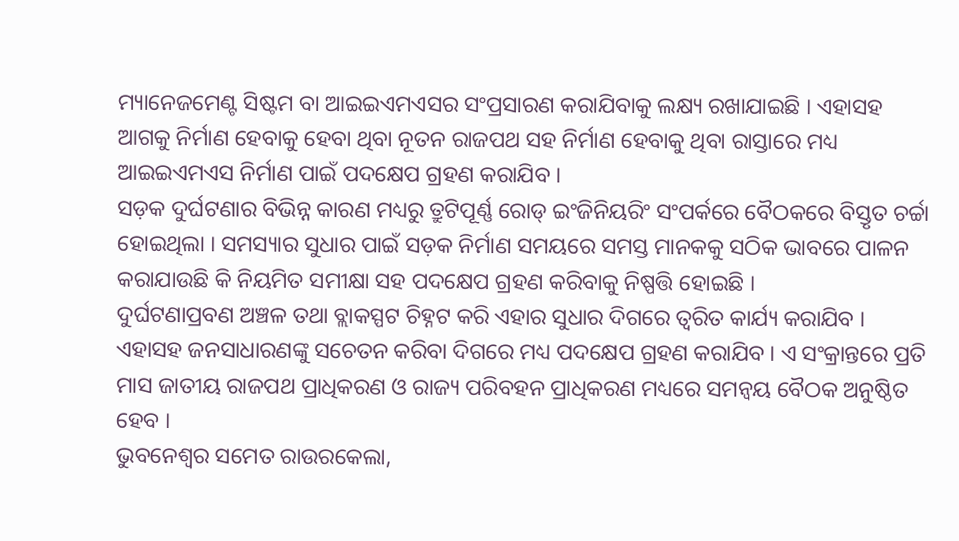ମ୍ୟାନେଜମେଣ୍ଟ ସିଷ୍ଟମ ବା ଆଇଇଏମଏସର ସଂପ୍ରସାରଣ କରାଯିବାକୁ ଲକ୍ଷ୍ୟ ରଖାଯାଇଛି । ଏହାସହ ଆଗକୁ ନିର୍ମାଣ ହେବାକୁ ହେବା ଥିବା ନୂତନ ରାଜପଥ ସହ ନିର୍ମାଣ ହେବାକୁ ଥିବା ରାସ୍ତାରେ ମଧ୍ୟ ଆଇଇଏମଏସ ନିର୍ମାଣ ପାଇଁ ପଦକ୍ଷେପ ଗ୍ରହଣ କରାଯିବ ।
ସଡ଼କ ଦୁର୍ଘଟଣାର ବିଭିନ୍ନ କାରଣ ମଧ୍ୟରୁ ତ୍ରୁଟିପୂର୍ଣ୍ଣ ରୋଡ୍ ଇଂଜିନିୟରିଂ ସଂପର୍କରେ ବୈଠକରେ ବିସ୍ତୃତ ଚର୍ଚ୍ଚା ହୋଇଥିଲା । ସମସ୍ୟାର ସୁଧାର ପାଇଁ ସଡ଼କ ନିର୍ମାଣ ସମୟରେ ସମସ୍ତ ମାନକକୁ ସଠିକ ଭାବରେ ପାଳନ କରାଯାଉଛି କି ନିୟମିତ ସମୀକ୍ଷା ସହ ପଦକ୍ଷେପ ଗ୍ରହଣ କରିବାକୁ ନିଷ୍ପତ୍ତି ହୋଇଛି ।
ଦୁର୍ଘଟଣାପ୍ରବଣ ଅଞ୍ଚଳ ତଥା ବ୍ଲାକସ୍ପଟ ଚିହ୍ନଟ କରି ଏହାର ସୁଧାର ଦିଗରେ ତ୍ୱରିତ କାର୍ଯ୍ୟ କରାଯିବ । ଏହାସହ ଜନସାଧାରଣଙ୍କୁ ସଚେତନ କରିବା ଦିଗରେ ମଧ୍ୟ ପଦକ୍ଷେପ ଗ୍ରହଣ କରାଯିବ । ଏ ସଂକ୍ରାନ୍ତରେ ପ୍ରତି ମାସ ଜାତୀୟ ରାଜପଥ ପ୍ରାଧିକରଣ ଓ ରାଜ୍ୟ ପରିବହନ ପ୍ରାଧିକରଣ ମଧ୍ୟରେ ସମନ୍ୱୟ ବୈଠକ ଅନୁଷ୍ଠିତ ହେବ ।
ଭୁବନେଶ୍ୱର ସମେତ ରାଉରକେଲା,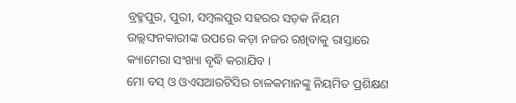ବ୍ରହ୍ମପୁର, ପୁରୀ, ସମ୍ବଲପୁର ସହରର ସଡ଼କ ନିୟମ ଉଲ୍ଲଙ୍ଘନକାରୀଙ୍କ ଉପରେ କଡ଼ା ନଜର ରଖିବାକୁ ରାସ୍ତାରେ କ୍ୟାମେରା ସଂଖ୍ୟା ବୃଦ୍ଧି କରାଯିବ ।
ମୋ ବସ୍ ଓ ଓଏସଆରଟିସିର ଚାଳକମାନଙ୍କୁ ନିୟମିତ ପ୍ରଶିକ୍ଷଣ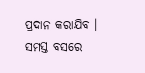ପ୍ରଦାନ କରାଯିବ । ସମସ୍ତ ବସରେ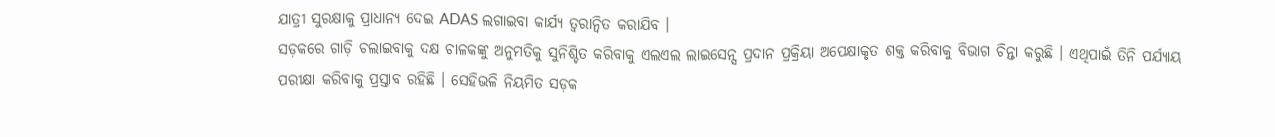ଯାତ୍ରୀ ସୁରକ୍ଷାକୁ ପ୍ରାଧାନ୍ୟ ଦେଇ ADAS ଲଗାଇବା କାର୍ଯ୍ୟ ତ୍ୱରାନ୍ୱିତ କରାଯିବ ।
ସଡ଼କରେ ଗାଡ଼ି ଚଲାଇବାକୁ ଦକ୍ଷ ଚାଳକଙ୍କୁ ଅନୁମତିକୁ ସୁନିଶ୍ଚିତ କରିବାକୁ ଏଲଏଲ ଲାଇସେନ୍ସ ପ୍ରଦାନ ପ୍ରକ୍ରିୟା ଅପେକ୍ଷାକୃତ ଶକ୍ତ କରିବାକୁ ବିଭାଗ ଚିନ୍ତା କରୁଛି । ଏଥିପାଇଁ ତିନି ପର୍ଯ୍ୟାୟ ପରୀକ୍ଷା କରିବାକୁ ପ୍ରସ୍ତାବ ରହିଛି । ସେହିଭଳି ନିୟମିତ ସଡ଼କ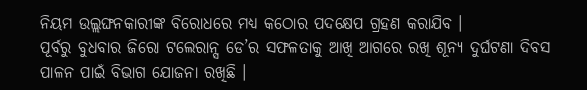ନିୟମ ଉଲ୍ଲଙ୍ଘନକାରୀଙ୍କ ବିରୋଧରେ ମଧ୍ୟ କଠୋର ପଦକ୍ଷେପ ଗ୍ରହଣ କରାଯିବ ।
ପୂର୍ବରୁ ବୁଧବାର ଜିରୋ ଟଲେରାନ୍ସ ଡେ’ର ସଫଳତାକୁ ଆଖି ଆଗରେ ରଖି ଶୂନ୍ୟ ଦୁର୍ଘଟଣା ଦିବସ ପାଳନ ପାଇଁ ବିଭାଗ ଯୋଜନା ରଖିଛି ।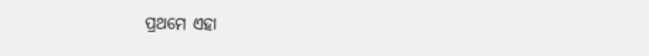ପ୍ରଥମେ ଏହା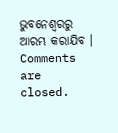ଭୁବନେଶ୍ୱରରୁ ଆରମ୍ଭ କରାଯିବ ।
Comments are closed.